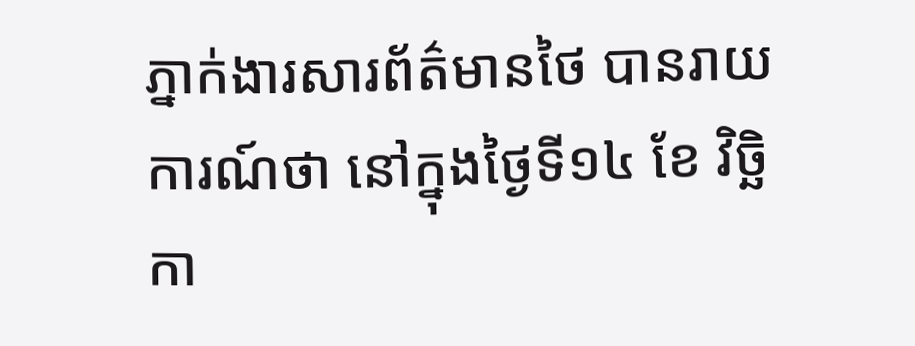ភ្នាក់ងារសារព័ត៌មានថៃ បានរាយការណ៍ថា នៅក្នុងថ្ងៃទី១៤ ខែ វិច្ឆិកា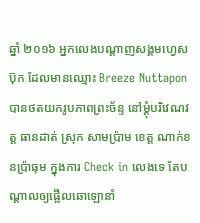ឆ្នាំ ២០១៦ អ្នកលេងបណ្ដាញសង្គមហ្វេសប៊ុក ដែលមានឈ្មោះ Breeze Nuttapon បានថតយករូបភាពព្រះច័ន្ទ នៅម្ដុំបរិវេណវត្ត ធានដាត់ ស្រុក សាមប្រ៉ាម ខេត្ត ណាក់ខនប៉្រាធុម ក្នុងការ Check in លេងទេ តែបណ្ដាលឲ្យផ្អើលឆោឡោនាំ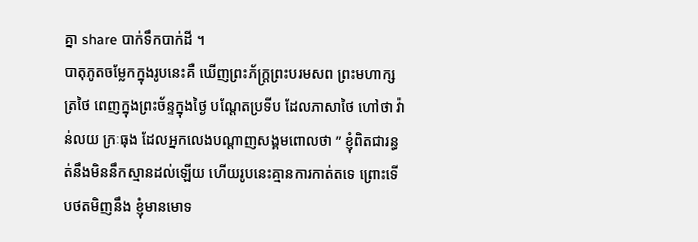គ្នា share បាក់ទឹកបាក់ដី ។
បាតុភូតចម្លែកក្នុងរូបនេះគឺ ឃើញព្រះភ័ក្រ្តព្រះបរមសព ព្រះមហាក្សត្រថៃ ពេញក្នុងព្រះច័ន្ទក្នុងថ្ងៃ បណ្ដែតប្រទីប ដែលភាសាថៃ ហៅថា វ៉ាន់លយ ក្រៈធុង ដែលអ្នកលេងបណ្ដាញសង្គមពោលថា ” ខ្ញុំពិតជារន្ធត់នឹងមិននឹកស្មានដល់ឡើយ ហើយរូបនេះគ្មានការកាត់តទេ ព្រោះទើបថតមិញនឹង ខ្ញុំមានមោទ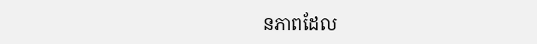នភាពដែល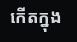កើតក្នុង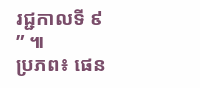រជ្ជកាលទី ៩ ” ៕
ប្រភព៖ ផេន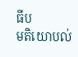ធីប
មតិយោបល់